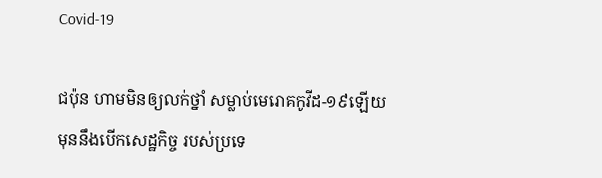Covid-19

ជប៉ុន ហាមមិនឲ្យលក់ថ្នាំ សម្លាប់មេរោគកូវីដ-១៩ឡើយ មុននឹងបើកសេដ្ឋកិច្ច របស់ប្រទេ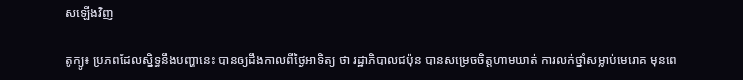សឡើងវិញ

តូក្យូ៖ ប្រភពដែលស្និទ្ធនឹងបញ្ហានេះ បានឲ្យដឹងកាលពីថ្ងៃអាទិត្យ ថា រដ្ឋាភិបាលជប៉ុន បានសម្រេចចិត្តហាមឃាត់ ការលក់ថ្នាំសម្លាប់មេរោគ មុនពេ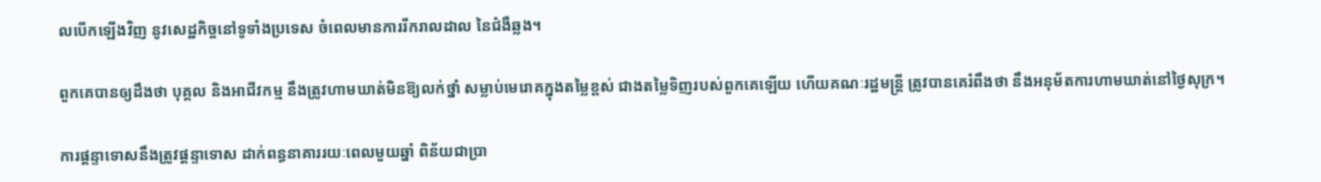លបើកឡើងវិញ នូវសេដ្ឋកិច្ចនៅទូទាំងប្រទេស ចំពេលមានការរីករាលដាល នៃជំងឺឆ្លង។

ពួកគេបានឲ្យដឹងថា បុគ្គល និងអាជីវកម្ម នឹងត្រូវហាមឃាត់មិនឱ្យលក់ថ្នាំ សម្លាប់មេរោគក្នុងតម្លៃខ្ពស់ ជាងតម្លៃទិញរបស់ពួកគេឡើយ ហើយគណៈរដ្ឋមន្រ្តី ត្រូវបានគេរំពឹងថា នឹងអនុម័តការហាមឃាត់នៅថ្ងៃសុក្រ។

ការផ្តន្ទាទោសនឹងត្រូវផ្តន្ទាទោស ដាក់ពន្ធនាគាររយៈពេលមួយឆ្នាំ ពិន័យជាប្រា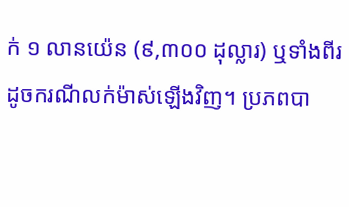ក់ ១ លានយ៉េន (៩,៣០០ ដុល្លារ) ឬទាំងពីរ ដូចករណីលក់ម៉ាស់ឡើងវិញ។ ប្រភពបា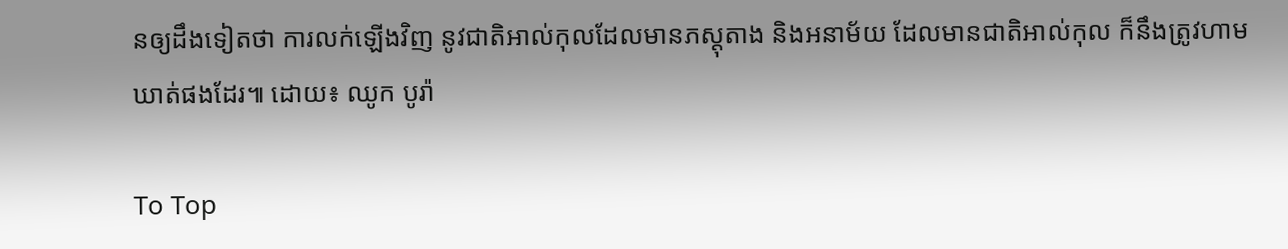នឲ្យដឹងទៀតថា ការលក់ឡើងវិញ នូវជាតិអាល់កុលដែលមានភស្តុតាង និងអនាម័យ ដែលមានជាតិអាល់កុល ក៏នឹងត្រូវហាមឃាត់ផងដែរ៕ ដោយ៖ ឈូក បូរ៉ា

To Top